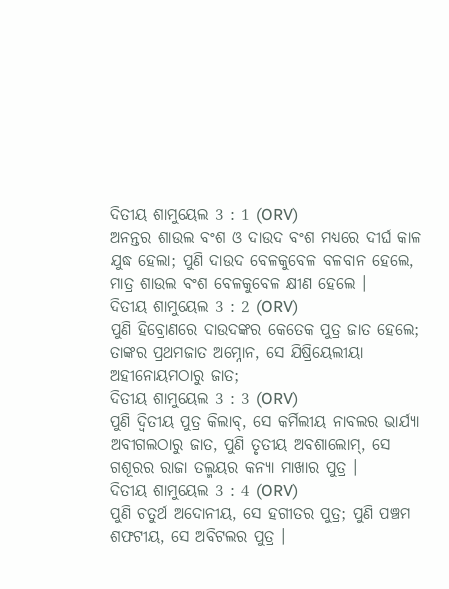ଦିତୀୟ ଶାମୁୟେଲ 3 : 1 (ORV)
ଅନନ୍ତର ଶାଉଲ ବଂଶ ଓ ଦାଉଦ ବଂଶ ମଧ୍ୟରେ ଦୀର୍ଘ କାଳ ଯୁଦ୍ଧ ହେଲା; ପୁଣି ଦାଉଦ ବେଳକୁବେଳ ବଳବାନ ହେଲେ, ମାତ୍ର ଶାଉଲ ବଂଶ ବେଳକୁବେଳ କ୍ଷୀଣ ହେଲେ ।
ଦିତୀୟ ଶାମୁୟେଲ 3 : 2 (ORV)
ପୁଣି ହିବ୍ରୋଣରେ ଦାଉଦଙ୍କର କେତେକ ପୁତ୍ର ଜାତ ହେଲେ; ତାଙ୍କର ପ୍ରଥମଜାତ ଅମ୍ନୋନ, ସେ ଯିଷ୍ରିୟେଲୀୟା ଅହୀନୋୟମଠାରୁ ଜାତ;
ଦିତୀୟ ଶାମୁୟେଲ 3 : 3 (ORV)
ପୁଣି ଦ୍ଵିତୀୟ ପୁତ୍ର କିଲାବ୍, ସେ କର୍ମିଲୀୟ ନାବଲର ଭାର୍ଯ୍ୟା ଅବୀଗଲଠାରୁ ଜାତ, ପୁଣି ତୃତୀୟ ଅବଶାଲୋମ୍, ସେ ଗଶୂରର ରାଜା ତଲ୍ମୟର କନ୍ୟା ମାଖାର ପୁତ୍ର ।
ଦିତୀୟ ଶାମୁୟେଲ 3 : 4 (ORV)
ପୁଣି ଚତୁର୍ଥ ଅଦୋନୀୟ, ସେ ହଗୀତର ପୁତ୍ର; ପୁଣି ପଞ୍ଚମ ଶଫଟୀୟ, ସେ ଅବିଟଲର ପୁତ୍ର ।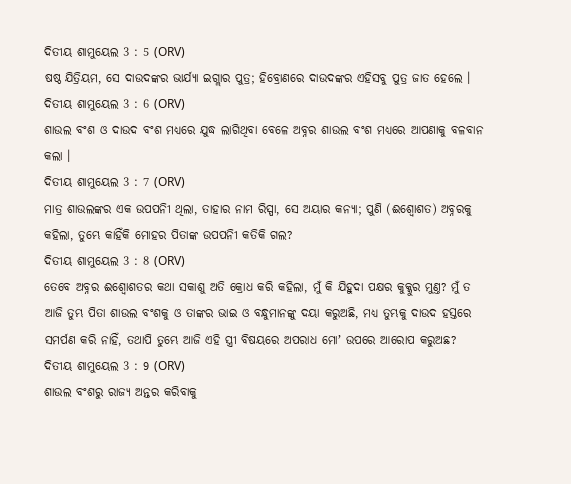ଦିତୀୟ ଶାମୁୟେଲ 3 : 5 (ORV)
ଷଷ୍ଠ ଯିତ୍ରିୟମ, ସେ ଦାଉଦଙ୍କର ଭାର୍ଯ୍ୟା ଇଗ୍ଲାର ପୁତ୍ର; ହିବ୍ରୋଣରେ ଦାଉଦଙ୍କର ଏହିସବୁ ପୁତ୍ର ଜାତ ହେଲେ ।
ଦିତୀୟ ଶାମୁୟେଲ 3 : 6 (ORV)
ଶାଉଲ ବଂଶ ଓ ଦାଉଦ ବଂଶ ମଧ୍ୟରେ ଯୁଦ୍ଧ ଲାଗିଥିବା ବେଳେ ଅବ୍ନର ଶାଉଲ ବଂଶ ମଧ୍ୟରେ ଆପଣାକୁ ବଳବାନ କଲା ।
ଦିତୀୟ ଶାମୁୟେଲ 3 : 7 (ORV)
ମାତ୍ର ଶାଉଲଙ୍କର ଏକ ଉପପନିୀ ଥିଲା, ତାହାର ନାମ ରିସ୍ପା, ସେ ଅୟାର କନ୍ୟା; ପୁଣି (ଈଶ୍ବୋଶତ) ଅବ୍ନରକୁ କହିଲା, ତୁମ୍ଭେ କାହିଁକି ମୋହର ପିତାଙ୍କ ଉପପନିୀ କତିକି ଗଲ?
ଦିତୀୟ ଶାମୁୟେଲ 3 : 8 (ORV)
ତେବେ ଅବ୍ନର ଈଶ୍ବୋଶତର କଥା ସକାଶୁ ଅତି କ୍ରୋଧ କରି କହିଲା, ମୁଁ କି ଯିହୁଦା ପକ୍ଷର କୁକ୍କୁର ମୁଣ୍ତ? ମୁଁ ତ ଆଜି ତୁମ୍ଭ ପିତା ଶାଉଲ ବଂଶକୁ ଓ ତାଙ୍କର ଭାଇ ଓ ବନ୍ଧୁମାନଙ୍କୁ ଦୟା କରୁଅଛି, ମଧ୍ୟ ତୁମ୍ଭକୁ ଦାଉଦ ହସ୍ତରେ ସମର୍ପଣ କରି ନାହିଁ, ତଥାପି ତୁମ୍ଭେ ଆଜି ଏହି ସ୍ତ୍ରୀ ବିଷୟରେ ଅପରାଧ ମୋʼ ଉପରେ ଆରୋପ କରୁଅଛ?
ଦିତୀୟ ଶାମୁୟେଲ 3 : 9 (ORV)
ଶାଉଲ ବଂଶରୁ ରାଜ୍ୟ ଅନ୍ତର କରିବାକୁ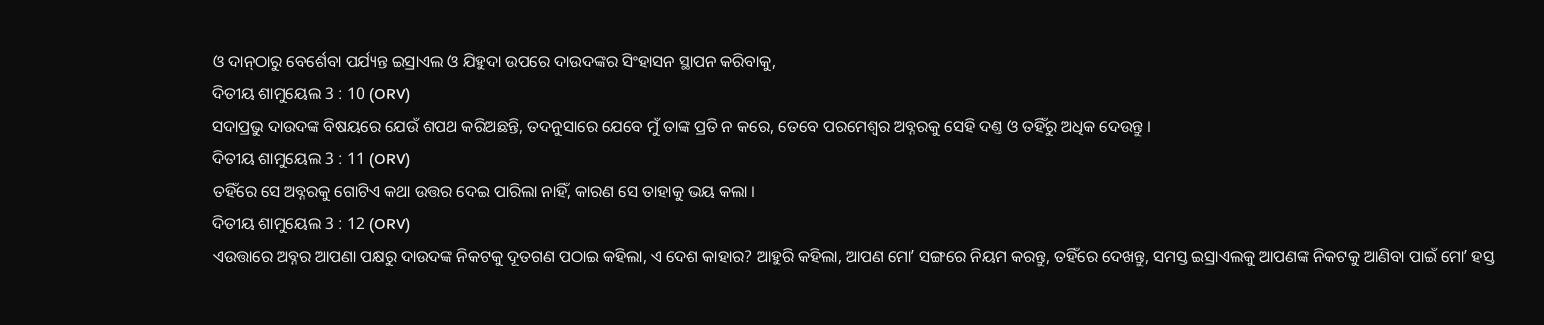ଓ ଦାନ୍‍ଠାରୁ ବେର୍ଶେବା ପର୍ଯ୍ୟନ୍ତ ଇସ୍ରାଏଲ ଓ ଯିହୁଦା ଉପରେ ଦାଉଦଙ୍କର ସିଂହାସନ ସ୍ଥାପନ କରିବାକୁ,
ଦିତୀୟ ଶାମୁୟେଲ 3 : 10 (ORV)
ସଦାପ୍ରଭୁ ଦାଉଦଙ୍କ ବିଷୟରେ ଯେଉଁ ଶପଥ କରିଅଛନ୍ତି, ତଦନୁସାରେ ଯେବେ ମୁଁ ତାଙ୍କ ପ୍ରତି ନ କରେ, ତେବେ ପରମେଶ୍ଵର ଅବ୍ନରକୁ ସେହି ଦଣ୍ତ ଓ ତହିଁରୁ ଅଧିକ ଦେଉନ୍ତୁ ।
ଦିତୀୟ ଶାମୁୟେଲ 3 : 11 (ORV)
ତହିଁରେ ସେ ଅବ୍ନରକୁ ଗୋଟିଏ କଥା ଉତ୍ତର ଦେଇ ପାରିଲା ନାହିଁ, କାରଣ ସେ ତାହାକୁ ଭୟ କଲା ।
ଦିତୀୟ ଶାମୁୟେଲ 3 : 12 (ORV)
ଏଉତ୍ତାରେ ଅବ୍ନର ଆପଣା ପକ୍ଷରୁ ଦାଉଦଙ୍କ ନିକଟକୁ ଦୂତଗଣ ପଠାଇ କହିଲା, ଏ ଦେଶ କାହାର? ଆହୁରି କହିଲା, ଆପଣ ମୋʼ ସଙ୍ଗରେ ନିୟମ କରନ୍ତୁ, ତହିଁରେ ଦେଖନ୍ତୁ, ସମସ୍ତ ଇସ୍ରାଏଲକୁ ଆପଣଙ୍କ ନିକଟକୁ ଆଣିବା ପାଇଁ ମୋʼ ହସ୍ତ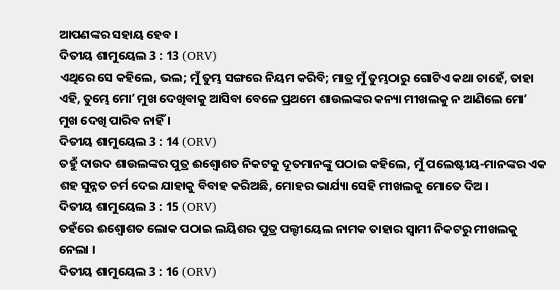ଆପଣଙ୍କର ସହାୟ ହେବ ।
ଦିତୀୟ ଶାମୁୟେଲ 3 : 13 (ORV)
ଏଥିରେ ସେ କହିଲେ, ଭଲ; ମୁଁ ତୁମ୍ଭ ସଙ୍ଗରେ ନିୟମ କରିବି; ମାତ୍ର ମୁଁ ତୁମ୍ଭଠାରୁ ଗୋଟିଏ କଥା ଚାହେଁ, ତାହା ଏହି, ତୁମ୍ଭେ ମୋʼ ମୁଖ ଦେଖିବାକୁ ଆସିବା ବେଳେ ପ୍ରଥମେ ଶାଉଲଙ୍କର କନ୍ୟା ମୀଖଲକୁ ନ ଆଣିଲେ ମୋʼ ମୁଖ ଦେଖି ପାରିବ ନାହିଁ ।
ଦିତୀୟ ଶାମୁୟେଲ 3 : 14 (ORV)
ତହୁଁ ଦାଉଦ ଶାଉଲଙ୍କର ପୁତ୍ର ଈଶ୍ବୋଶତ ନିକଟକୁ ଦୂତମାନଙ୍କୁ ପଠାଇ କହିଲେ, ମୁଁ ପଲେଷ୍ଟୀୟ-ମାନଙ୍କର ଏକ ଶହ ସୁନ୍ନତ ଚର୍ମ ଦେଇ ଯାହାକୁ ବିବାହ କରିଅଛି, ମୋହର ଭାର୍ଯ୍ୟା ସେହି ମୀଖଲକୁ ମୋତେ ଦିଅ ।
ଦିତୀୟ ଶାମୁୟେଲ 3 : 15 (ORV)
ତହଁରେ ଈଶ୍ବୋଶତ ଲୋକ ପଠାଇ ଲୟିଶର ପୁତ୍ର ପଲ୍ଟୀୟେଲ ନାମକ ତାହାର ସ୍ଵାମୀ ନିକଟରୁ ମୀଖଲକୁ ନେଲା ।
ଦିତୀୟ ଶାମୁୟେଲ 3 : 16 (ORV)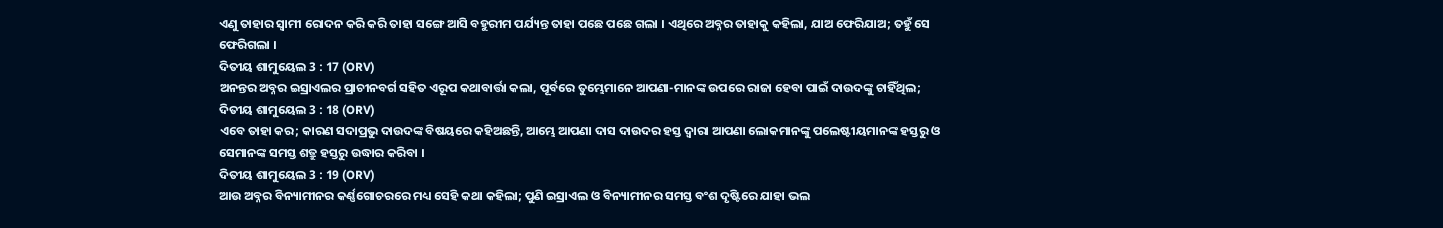ଏଣୁ ତାହାର ସ୍ଵାମୀ ରୋଦନ କରି କରି ତାହା ସଙ୍ଗେ ଆସି ବହୁରୀମ ପର୍ଯ୍ୟନ୍ତ ତାହା ପଛେ ପଛେ ଗଲା । ଏଥିରେ ଅବ୍ନର ତାହାକୁ କହିଲା, ଯାଅ ଫେରିଯାଅ; ତହୁଁ ସେ ଫେରିଗଲା ।
ଦିତୀୟ ଶାମୁୟେଲ 3 : 17 (ORV)
ଅନନ୍ତର ଅବ୍ନର ଇସ୍ରାଏଲର ପ୍ରାଚୀନବର୍ଗ ସହିତ ଏରୂପ କଥାବାର୍ତ୍ତା କଲା, ପୂର୍ବରେ ତୁମ୍ଭେମାନେ ଆପଣା-ମାନଙ୍କ ଉପରେ ରାଜା ହେବା ପାଇଁ ଦାଉଦଙ୍କୁ ଚାହିଁଥିଲ;
ଦିତୀୟ ଶାମୁୟେଲ 3 : 18 (ORV)
ଏବେ ତାହା କର; କାରଣ ସଦାପ୍ରଭୁ ଦାଉଦଙ୍କ ବିଷୟରେ କହିଅଛନ୍ତି, ଆମ୍ଭେ ଆପଣା ଦାସ ଦାଉଦର ହସ୍ତ ଦ୍ଵାରା ଆପଣା ଲୋକମାନଙ୍କୁ ପଲେଷ୍ଟୀୟମାନଙ୍କ ହସ୍ତରୁ ଓ ସେମାନଙ୍କ ସମସ୍ତ ଶତ୍ରୁ ହସ୍ତରୁ ଉଦ୍ଧାର କରିବା ।
ଦିତୀୟ ଶାମୁୟେଲ 3 : 19 (ORV)
ଆଉ ଅବ୍ନର ବିନ୍ୟାମୀନର କର୍ଣ୍ଣଗୋଚରରେ ମଧ୍ୟ ସେହି କଥା କହିଲା; ପୁଣି ଇସ୍ରାଏଲ ଓ ବିନ୍ୟାମୀନର ସମସ୍ତ ବଂଶ ଦୃଷ୍ଟିରେ ଯାହା ଭଲ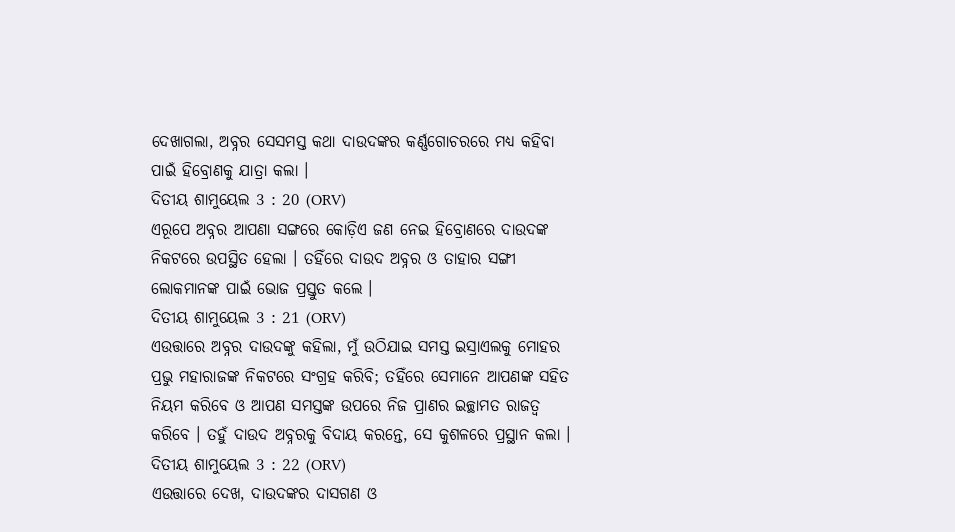ଦେଖାଗଲା, ଅବ୍ନର ସେସମସ୍ତ କଥା ଦାଉଦଙ୍କର କର୍ଣ୍ଣଗୋଚରରେ ମଧ୍ୟ କହିବା ପାଇଁ ହିବ୍ରୋଣକୁ ଯାତ୍ରା କଲା ।
ଦିତୀୟ ଶାମୁୟେଲ 3 : 20 (ORV)
ଏରୂପେ ଅବ୍ନର ଆପଣା ସଙ୍ଗରେ କୋଡ଼ିଏ ଜଣ ନେଇ ହିବ୍ରୋଣରେ ଦାଉଦଙ୍କ ନିକଟରେ ଉପସ୍ଥିତ ହେଲା । ତହିଁରେ ଦାଉଦ ଅବ୍ନର ଓ ତାହାର ସଙ୍ଗୀ ଲୋକମାନଙ୍କ ପାଇଁ ଭୋଜ ପ୍ରସ୍ତୁତ କଲେ ।
ଦିତୀୟ ଶାମୁୟେଲ 3 : 21 (ORV)
ଏଉତ୍ତାରେ ଅବ୍ନର ଦାଉଦଙ୍କୁ କହିଲା, ମୁଁ ଉଠିଯାଇ ସମସ୍ତ ଇସ୍ରାଏଲକୁ ମୋହର ପ୍ରଭୁ ମହାରାଜଙ୍କ ନିକଟରେ ସଂଗ୍ରହ କରିବି; ତହିଁରେ ସେମାନେ ଆପଣଙ୍କ ସହିତ ନିୟମ କରିବେ ଓ ଆପଣ ସମସ୍ତଙ୍କ ଉପରେ ନିଜ ପ୍ରାଣର ଇଚ୍ଛାମତ ରାଜତ୍ଵ କରିବେ । ତହୁଁ ଦାଉଦ ଅବ୍ନରକୁ ବିଦାୟ କରନ୍ତେ, ସେ କୁଶଳରେ ପ୍ରସ୍ଥାନ କଲା ।
ଦିତୀୟ ଶାମୁୟେଲ 3 : 22 (ORV)
ଏଉତ୍ତାରେ ଦେଖ, ଦାଉଦଙ୍କର ଦାସଗଣ ଓ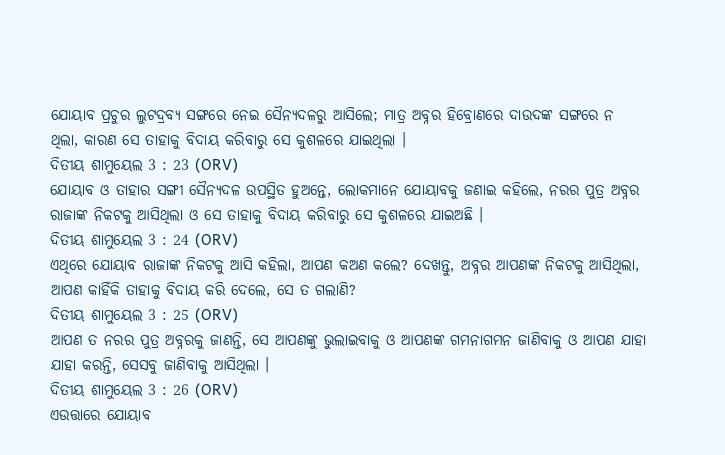ଯୋୟାବ ପ୍ରଚୁର ଲୁଟଦ୍ରବ୍ୟ ସଙ୍ଗରେ ନେଇ ସୈନ୍ୟଦଳରୁ ଆସିଲେ; ମାତ୍ର ଅବ୍ନର ହିବ୍ରୋଣରେ ଦାଉଦଙ୍କ ସଙ୍ଗରେ ନ ଥିଲା, କାରଣ ସେ ତାହାକୁ ବିଦାୟ କରିବାରୁ ସେ କୁଶଳରେ ଯାଇଥିଲା ।
ଦିତୀୟ ଶାମୁୟେଲ 3 : 23 (ORV)
ଯୋୟାବ ଓ ତାହାର ସଙ୍ଗୀ ସୈନ୍ୟଦଳ ଉପସ୍ଥିତ ହୁଅନ୍ତେ, ଲୋକମାନେ ଯୋୟାବକୁ ଜଣାଇ କହିଲେ, ନରର ପୁତ୍ର ଅବ୍ନର ରାଜାଙ୍କ ନିକଟକୁ ଆସିଥିଲା ଓ ସେ ତାହାକୁ ବିଦାୟ କରିବାରୁ ସେ କୁଶଳରେ ଯାଇଅଛି ।
ଦିତୀୟ ଶାମୁୟେଲ 3 : 24 (ORV)
ଏଥିରେ ଯୋୟାବ ରାଜାଙ୍କ ନିକଟକୁ ଆସି କହିଲା, ଆପଣ କଅଣ କଲେ? ଦେଖନ୍ତୁ, ଅବ୍ନର ଆପଣଙ୍କ ନିକଟକୁ ଆସିଥିଲା, ଆପଣ କାହିଁକି ତାହାକୁ ବିଦାୟ କରି ଦେଲେ, ସେ ତ ଗଲାଣି?
ଦିତୀୟ ଶାମୁୟେଲ 3 : 25 (ORV)
ଆପଣ ତ ନରର ପୁତ୍ର ଅବ୍ନରକୁ ଜାଣନ୍ତି, ସେ ଆପଣଙ୍କୁ ଭୁଲାଇବାକୁ ଓ ଆପଣଙ୍କ ଗମନାଗମନ ଜାଣିବାକୁ ଓ ଆପଣ ଯାହା ଯାହା କରନ୍ତି, ସେସବୁ ଜାଣିବାକୁ ଆସିଥିଲା ।
ଦିତୀୟ ଶାମୁୟେଲ 3 : 26 (ORV)
ଏଉତ୍ତାରେ ଯୋୟାବ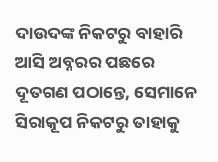ଦାଉଦଙ୍କ ନିକଟରୁ ବାହାରି ଆସି ଅବ୍ନରର ପଛରେ ଦୂତଗଣ ପଠାନ୍ତେ, ସେମାନେ ସିରାକୂପ ନିକଟରୁ ତାହାକୁ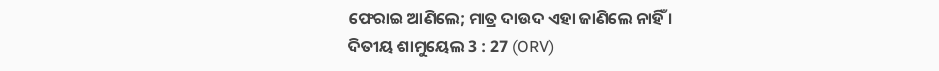ଫେରାଇ ଆଣିଲେ; ମାତ୍ର ଦାଉଦ ଏହା ଜାଣିଲେ ନାହିଁ ।
ଦିତୀୟ ଶାମୁୟେଲ 3 : 27 (ORV)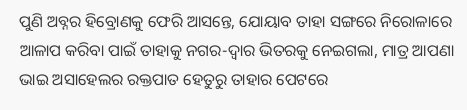ପୁଣି ଅବ୍ନର ହିବ୍ରୋଣକୁ ଫେରି ଆସନ୍ତେ, ଯୋୟାବ ତାହା ସଙ୍ଗରେ ନିରୋଳାରେ ଆଳାପ କରିବା ପାଇଁ ତାହାକୁ ନଗର-ଦ୍ଵାର ଭିତରକୁ ନେଇଗଲା, ମାତ୍ର ଆପଣା ଭାଇ ଅସାହେଲର ରକ୍ତପାତ ହେତୁରୁ ତାହାର ପେଟରେ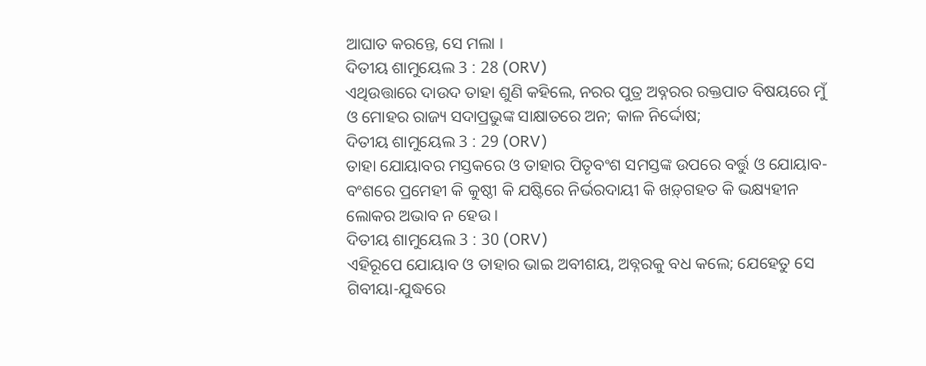ଆଘାତ କରନ୍ତେ, ସେ ମଲା ।
ଦିତୀୟ ଶାମୁୟେଲ 3 : 28 (ORV)
ଏଥିଉତ୍ତାରେ ଦାଉଦ ତାହା ଶୁଣି କହିଲେ, ନରର ପୁତ୍ର ଅବ୍ନରର ରକ୍ତପାତ ବିଷୟରେ ମୁଁ ଓ ମୋହର ରାଜ୍ୟ ସଦାପ୍ରଭୁଙ୍କ ସାକ୍ଷାତରେ ଅନ; କାଳ ନିର୍ଦ୍ଦୋଷ;
ଦିତୀୟ ଶାମୁୟେଲ 3 : 29 (ORV)
ତାହା ଯୋୟାବର ମସ୍ତକରେ ଓ ତାହାର ପିତୃବଂଶ ସମସ୍ତଙ୍କ ଉପରେ ବର୍ତ୍ତୁ ଓ ଯୋୟାବ-ବଂଶରେ ପ୍ରମେହୀ କି କୁଷ୍ଠୀ କି ଯଷ୍ଟିରେ ନିର୍ଭରଦାୟୀ କି ଖଡ଼୍‍ଗହତ କି ଭକ୍ଷ୍ୟହୀନ ଲୋକର ଅଭାବ ନ ହେଉ ।
ଦିତୀୟ ଶାମୁୟେଲ 3 : 30 (ORV)
ଏହିରୂପେ ଯୋୟାବ ଓ ତାହାର ଭାଇ ଅବୀଶୟ, ଅବ୍ନରକୁ ବଧ କଲେ; ଯେହେତୁ ସେ ଗିବୀୟା-ଯୁଦ୍ଧରେ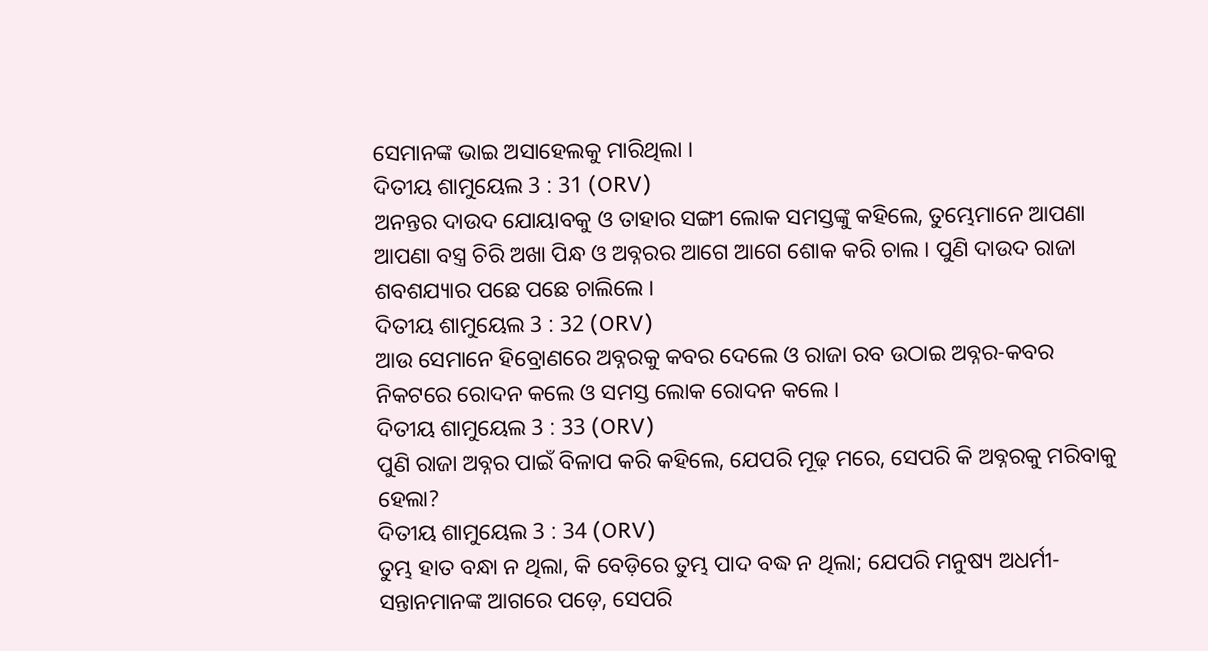ସେମାନଙ୍କ ଭାଇ ଅସାହେଲକୁ ମାରିଥିଲା ।
ଦିତୀୟ ଶାମୁୟେଲ 3 : 31 (ORV)
ଅନନ୍ତର ଦାଉଦ ଯୋୟାବକୁ ଓ ତାହାର ସଙ୍ଗୀ ଲୋକ ସମସ୍ତଙ୍କୁ କହିଲେ, ତୁମ୍ଭେମାନେ ଆପଣା ଆପଣା ବସ୍ତ୍ର ଚିରି ଅଖା ପିନ୍ଧ ଓ ଅବ୍ନରର ଆଗେ ଆଗେ ଶୋକ କରି ଚାଲ । ପୁଣି ଦାଉଦ ରାଜା ଶବଶଯ୍ୟାର ପଛେ ପଛେ ଚାଲିଲେ ।
ଦିତୀୟ ଶାମୁୟେଲ 3 : 32 (ORV)
ଆଉ ସେମାନେ ହିବ୍ରୋଣରେ ଅବ୍ନରକୁ କବର ଦେଲେ ଓ ରାଜା ରବ ଉଠାଇ ଅବ୍ନର-କବର ନିକଟରେ ରୋଦନ କଲେ ଓ ସମସ୍ତ ଲୋକ ରୋଦନ କଲେ ।
ଦିତୀୟ ଶାମୁୟେଲ 3 : 33 (ORV)
ପୁଣି ରାଜା ଅବ୍ନର ପାଇଁ ବିଳାପ କରି କହିଲେ, ଯେପରି ମୂଢ଼ ମରେ, ସେପରି କି ଅବ୍ନରକୁ ମରିବାକୁ ହେଲା?
ଦିତୀୟ ଶାମୁୟେଲ 3 : 34 (ORV)
ତୁମ୍ଭ ହାତ ବନ୍ଧା ନ ଥିଲା, କି ବେଡ଼ିରେ ତୁମ୍ଭ ପାଦ ବଦ୍ଧ ନ ଥିଲା; ଯେପରି ମନୁଷ୍ୟ ଅଧର୍ମୀ-ସନ୍ତାନମାନଙ୍କ ଆଗରେ ପଡ଼େ, ସେପରି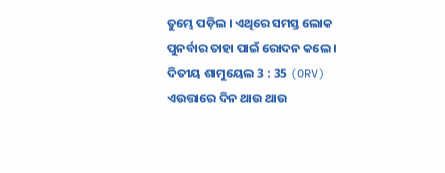ତୁମ୍ଭେ ପଡ଼ିଲ । ଏଥିରେ ସମସ୍ତ ଲୋକ ପୁନର୍ବାର ତାହା ପାଇଁ ରୋଦନ କଲେ ।
ଦିତୀୟ ଶାମୁୟେଲ 3 : 35 (ORV)
ଏଉତ୍ତାରେ ଦିନ ଥାଉ ଥାଉ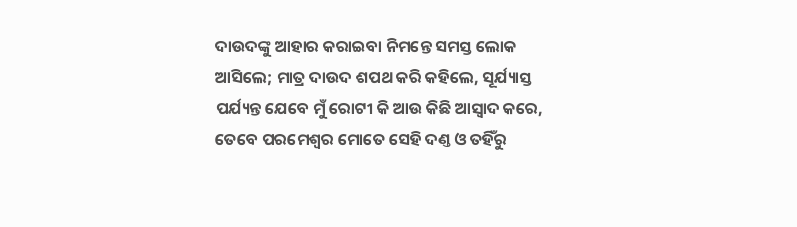ଦାଉଦଙ୍କୁ ଆହାର କରାଇବା ନିମନ୍ତେ ସମସ୍ତ ଲୋକ ଆସିଲେ; ମାତ୍ର ଦାଉଦ ଶପଥ କରି କହିଲେ, ସୂର୍ଯ୍ୟାସ୍ତ ପର୍ଯ୍ୟନ୍ତ ଯେବେ ମୁଁ ରୋଟୀ କି ଆଉ କିଛି ଆସ୍ଵାଦ କରେ, ତେବେ ପରମେଶ୍ଵର ମୋତେ ସେହି ଦଣ୍ତ ଓ ତହିଁରୁ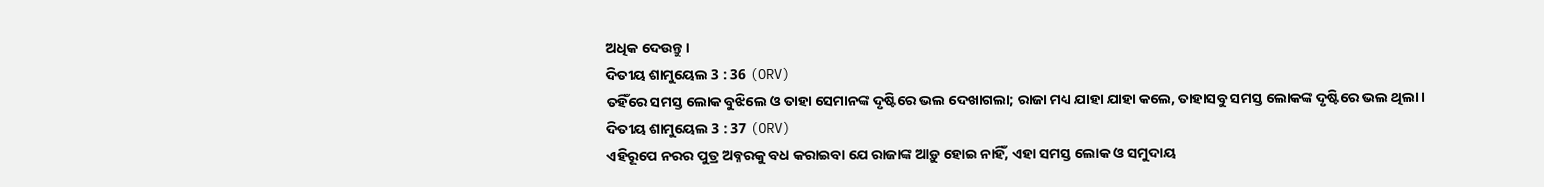ଅଧିକ ଦେଉନ୍ତୁ ।
ଦିତୀୟ ଶାମୁୟେଲ 3 : 36 (ORV)
ତହିଁରେ ସମସ୍ତ ଲୋକ ବୁଝିଲେ ଓ ତାହା ସେମାନଙ୍କ ଦୃଷ୍ଟିରେ ଭଲ ଦେଖାଗଲା; ରାଜା ମଧ୍ୟ ଯାହା ଯାହା କଲେ, ତାହାସବୁ ସମସ୍ତ ଲୋକଙ୍କ ଦୃଷ୍ଟିରେ ଭଲ ଥିଲା ।
ଦିତୀୟ ଶାମୁୟେଲ 3 : 37 (ORV)
ଏହିରୂପେ ନରର ପୁତ୍ର ଅବ୍ନରକୁ ବଧ କରାଇବା ଯେ ରାଜାଙ୍କ ଆଡ଼ୁ ହୋଇ ନାହିଁ, ଏହା ସମସ୍ତ ଲୋକ ଓ ସମୁଦାୟ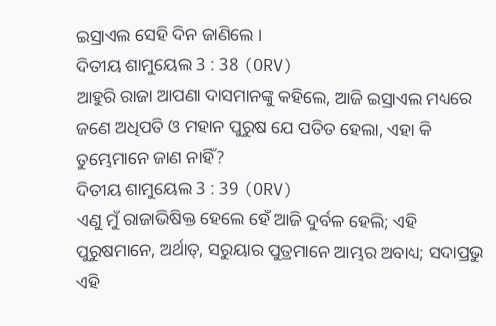ଇସ୍ରାଏଲ ସେହି ଦିନ ଜାଣିଲେ ।
ଦିତୀୟ ଶାମୁୟେଲ 3 : 38 (ORV)
ଆହୁରି ରାଜା ଆପଣା ଦାସମାନଙ୍କୁ କହିଲେ, ଆଜି ଇସ୍ରାଏଲ ମଧ୍ୟରେ ଜଣେ ଅଧିପତି ଓ ମହାନ ପୁରୁଷ ଯେ ପତିତ ହେଲା, ଏହା କି ତୁମ୍ଭେମାନେ ଜାଣ ନାହିଁ?
ଦିତୀୟ ଶାମୁୟେଲ 3 : 39 (ORV)
ଏଣୁ ମୁଁ ରାଜାଭିଷିକ୍ତ ହେଲେ ହେଁ ଆଜି ଦୁର୍ବଳ ହେଲି; ଏହି ପୁରୁଷମାନେ, ଅର୍ଥାତ୍, ସରୁୟାର ପୁତ୍ରମାନେ ଆମ୍ଭର ଅବାଧ୍ୟ; ସଦାପ୍ରଭୁ ଏହି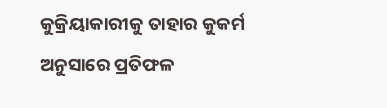କୁକ୍ରିୟାକାରୀକୁ ତାହାର କୁକର୍ମ ଅନୁସାରେ ପ୍ରତିଫଳ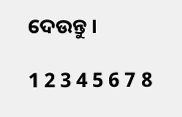ଦେଉନ୍ତୁ ।

1 2 3 4 5 6 7 8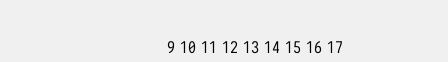9 10 11 12 13 14 15 16 17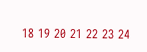18 19 20 21 22 23 24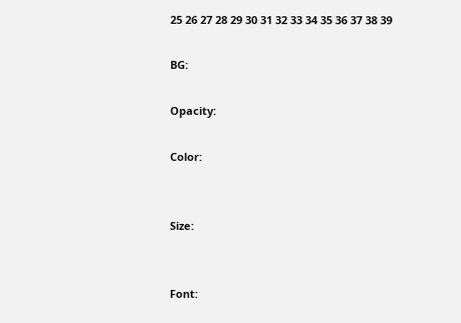25 26 27 28 29 30 31 32 33 34 35 36 37 38 39

BG:

Opacity:

Color:


Size:


Font: